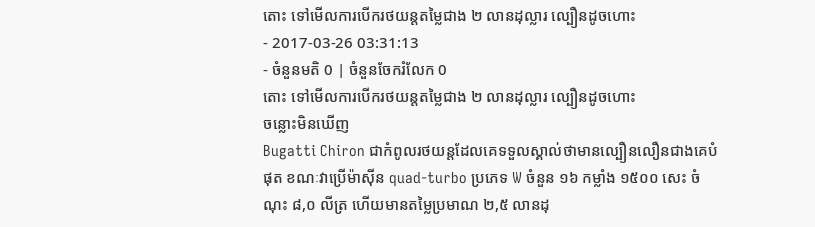តោះ ទៅមើលការបើករថយន្តតម្លៃជាង ២ លានដុល្លារ ល្បឿនដូចហោះ
- 2017-03-26 03:31:13
- ចំនួនមតិ 0 | ចំនួនចែករំលែក 0
តោះ ទៅមើលការបើករថយន្តតម្លៃជាង ២ លានដុល្លារ ល្បឿនដូចហោះ
ចន្លោះមិនឃើញ
Bugatti Chiron ជាកំពូលរថយន្តដែលគេទទួលស្គាល់ថាមានល្បឿនលឿនជាងគេបំផុត ខណៈវាប្រើម៉ាស៊ីន quad-turbo ប្រភេទ W ចំនួន ១៦ កម្លាំង ១៥០០ សេះ ចំណុះ ៨,០ លីត្រ ហើយមានតម្លៃប្រមាណ ២,៥ លានដុ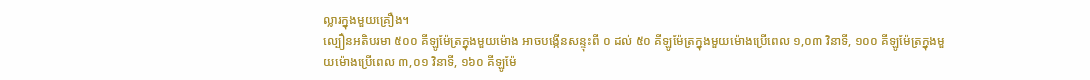ល្លារក្នុងមួយគ្រឿង។
ល្បឿនអតិបរមា ៥០០ គីឡូម៉ែត្រក្នុងមួយម៉ោង អាចបង្កើនសន្ទុះពី ០ ដល់ ៥០ គីឡូម៉ែត្រក្នុងមួយម៉ោងប្រើពេល ១,០៣ វិនាទី, ១០០ គីឡូម៉ែត្រក្នុងមួយម៉ោងប្រើពេល ៣,០១ វិនាទី, ១៦០ គីឡូម៉ែ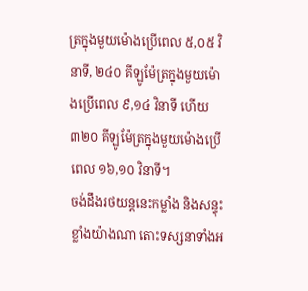ត្រក្នុងមួយម៉ោងប្រើពេល ៥,០៥ វិនាទី, ២៤០ គីឡូម៉ែត្រក្នុងមួយម៉ោងប្រើពេល ៩,១៤ វិនាទី ហើយ ៣២០ គីឡូម៉ែត្រក្នុងមួយម៉ោងប្រើពេល ១៦,១០ វិនាទី។
ចង់ដឹងរថយន្តនេះកម្លាំង និងសន្ទុះខ្លាំងយ៉ាងណា តោះទស្សនាទាំងអ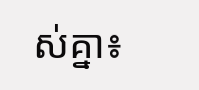ស់គ្នា៖